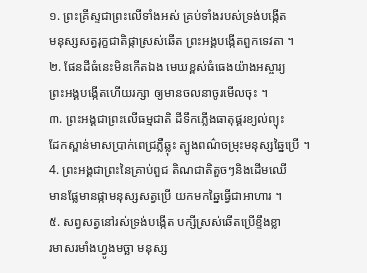១. ព្រះគ្រីស្ទជាព្រះលើទាំងអស់ គ្រប់ទាំងរបស់ទ្រង់បង្កើត
មនុស្សសត្វរុក្ខជាតិផ្កាស្រស់ឆើត ព្រះអង្គបង្កើតពួកទេវតា ។
២. ផែនដីធំនេះមិនកើតឯង មេឃខ្ពស់ធំធេងយ៉ាងអស្ចារ្យ
ព្រះអង្គបង្កើតហើយរក្សា ឲ្យមានចលនាចូរមើលចុះ ។
៣. ព្រះអង្គជាព្រះលើធម្មជាតិ ដីទឹកភ្លើងធាតុផ្គរខ្យល់ព្យុះ
ដែកស្ពាន់មាសប្រាក់ពេជ្រភ្លឺឆ្លុះ ត្បូងពណ៌ចម្រុះមនុស្សឆ្នៃប្រើ ។
4. ព្រះអង្គជាព្រះនៃគ្រាប់ពួជ តិណជាតិតួចៗនិងដើមឈើ
មានផ្លែមានផ្កាមនុស្សសត្វប្រើ យកមកឆ្នៃធ្វើជាអាហារ ។
៥. សព្វសត្វនៅរស់ទ្រង់បង្កើត បក្សីស្រស់ឆើតប្រើខ្ទឹងខ្លា
រមាសរមាំងហ្វូងមច្ឆា មនុស្ស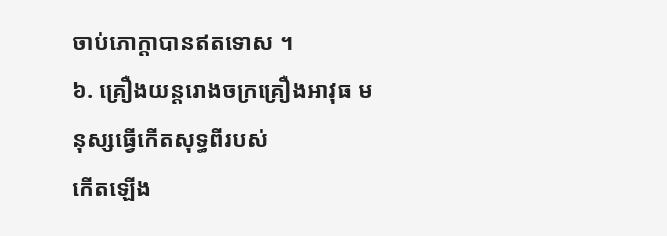ចាប់ភោក្ដាបានឥតទោស ។
៦. គ្រឿងយន្តរោងចក្រគ្រឿងអាវុធ មនុស្សធ្វើកើតសុទ្ធពីរបស់
កើតឡើង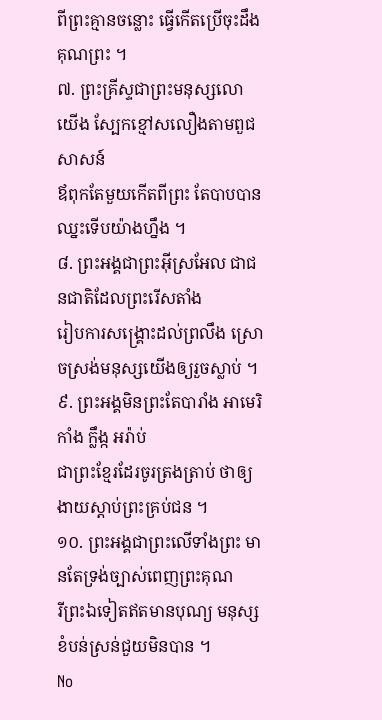ពីព្រះគ្មានចន្លោះ ធ្វើកើតប្រើចុះដឹងគុណព្រះ ។
៧. ព្រះគ្រីស្ទជាព្រះមនុស្សលោយើង ស្បែកខ្មៅសលឿងតាមពួជសាសន៍
ឪពុកតែមួយកើតពីព្រះ តែបាបបានឈ្នះទើបយ៉ាងហ្នឹង ។
៨. ព្រះអង្គជាព្រះអ៊ីស្រអែល ជាជនជាតិដែលព្រះរើសតាំង
រៀបការសង្រ្គោះដល់ព្រលឹង ស្រោចស្រង់មនុស្សយើងឲ្យរួចស្លាប់ ។
៩. ព្រះអង្គមិនព្រះតែបារាំង អាមេរិកាំង ក្លឹង្ក អរ៉ាប់
ជាព្រះខ្មែរដែរចូរត្រងត្រាប់ ថាឲ្យងាយស្ដាប់ព្រះគ្រប់ជន ។
១០. ព្រះអង្គជាព្រះលើទាំងព្រះ មានតែទ្រង់ច្បាស់ពេញព្រះគុណ
រីព្រះឯទៀតឥតមានបុណ្យ មនុស្សខំបន់ស្រន់ជួយមិនបាន ។
No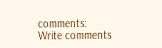comments:
Write comments